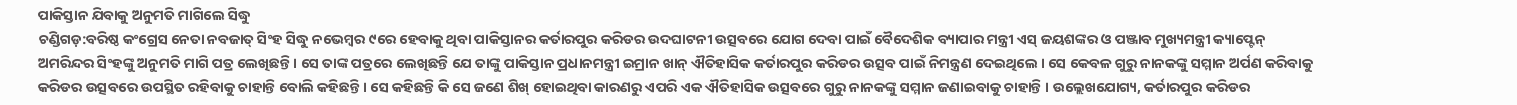ପାକିସ୍ତାନ ଯିବାକୁ ଅନୁମତି ମାଗିଲେ ସିଦ୍ଧୁ
ଚଣ୍ଡିଗଡ଼:ବରିଷ୍ଠ କଂଗ୍ରେସ ନେତା ନବଜାତ୍ ସିଂହ ସିଦ୍ଧୁ ନଭେମ୍ବର ୯ରେ ହେବାକୁ ଥିବା ପାକିସ୍ତାନର କର୍ତାରପୁର କରିଡର ଉଦଘାଟନୀ ଉତ୍ସବରେ ଯୋଗ ଦେବା ପାଇଁ ବୈଦେଶିକ ବ୍ୟାପାର ମନ୍ତ୍ରୀ ଏସ୍ ଜୟଶଙ୍କର ଓ ପଞ୍ଜାବ ମୁଖ୍ୟମନ୍ତ୍ରୀ କ୍ୟାପ୍ଟେନ୍ ଅମରିନ୍ଦର ସିଂହଙ୍କୁ ଅନୁମତି ମାଗି ପତ୍ର ଲେଖିଛନ୍ତି । ସେ ତାଙ୍କ ପତ୍ରରେ ଲେଖିଛନ୍ତି ଯେ ତାଙ୍କୁ ପାକିସ୍ତାନ ପ୍ରଧାନମନ୍ତ୍ରୀ ଇମ୍ରାନ ଖାନ୍ ଐତିହାସିକ କର୍ତାରପୁର କରିଡର ଉତ୍ସବ ପାଇଁ ନିମନ୍ତ୍ରଣ ଦେଇଥିଲେ । ସେ କେବଳ ଗୁରୁ ନାନକଙ୍କୁ ସମ୍ମାନ ଅର୍ପଣ କରିବାକୁ କରିଡର ଉତ୍ସବରେ ଉପସ୍ଥିତ ରହିବାକୁ ଚାହାନ୍ତି ବୋଲି କହିଛନ୍ତି । ସେ କହିଛନ୍ତି କି ସେ ଜଣେ ଶିଖ୍ ହୋଇଥିବା କାରଣରୁ ଏପରି ଏକ ଐତିହାସିକ ଉତ୍ସବରେ ଗୁରୁ ନାନକଙ୍କୁ ସମ୍ମାନ ଜଣାଇବାକୁ ଚାହାନ୍ତି । ଉଲ୍ଲେଖଯୋଗ୍ୟ, କର୍ତାରପୁର କରିଡର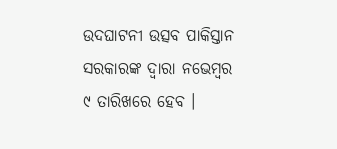ଉଦଘାଟନୀ ଉତ୍ସବ ପାକିସ୍ତାନ ସରକାରଙ୍କ ଦ୍ୱାରା ନଭେମ୍ବର ୯ ତାରିଖରେ ହେବ ।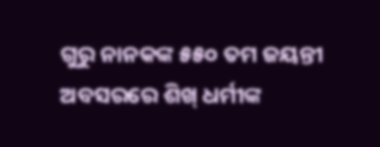ଗୁରୁ ନାନକଙ୍କ ୫୫୦ ତମ ଜୟନ୍ତୀ ଅବସରରେ ଶିଖ୍ ଧର୍ମୀଙ୍କ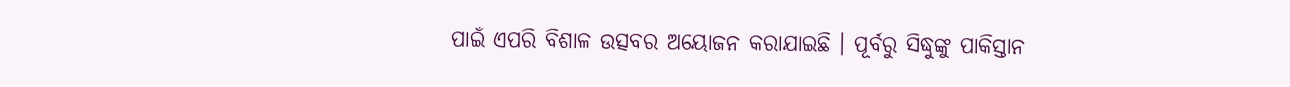ପାଇଁ ଏପରି ବିଶାଳ ଉତ୍ସବର ଅୟୋଜନ କରାଯାଇଛି । ପୂର୍ବରୁ ସିଦ୍ଧୁଙ୍କୁ ପାକିସ୍ତାନ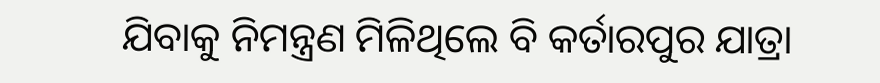ଯିବାକୁ ନିମନ୍ତ୍ରଣ ମିଳିଥିଲେ ବି କର୍ତାରପୁର ଯାତ୍ରା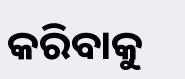କରିବାକୁ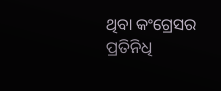ଥିବା କଂଗ୍ରେସର ପ୍ରତିନିଧି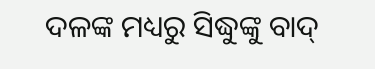ଦଳଙ୍କ ମଧ୍ୟରୁ ସିଦ୍ଧୁଙ୍କୁ ବାଦ୍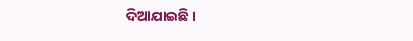ଦିଆଯାଇଛି ।